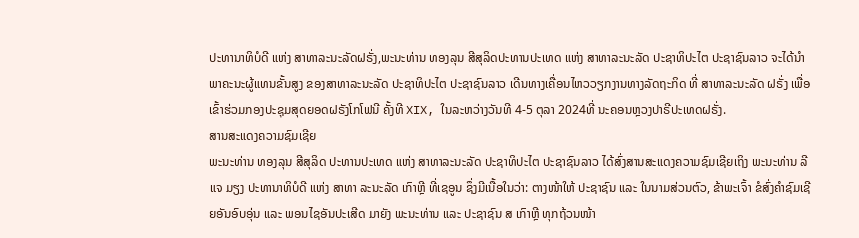ປະທານາທິບໍດີ ແຫ່ງ ສາທາລະນະລັດຝຣັ່ງ,ພະນະທ່ານ ທອງລຸນ ສີສຸລິດປະທານປະເທດ ແຫ່ງ ສາທາລະນະລັດ ປະຊາທິປະໄຕ ປະຊາຊົນລາວ ຈະໄດ້ນໍາພາຄະນະຜູ້ແທນຂັ້ນສູງ ຂອງສາທາລະນະລັດ ປະຊາທິປະໄຕ ປະຊາຊົນລາວ ເດີນທາງເຄື່ອນໄຫວວຽກງານທາງລັດຖະກິດ ທີ່ ສາທາລະນະລັດ ຝຣັ່ງ ເພື່ອເຂົ້າຮ່ວມກອງປະຊຸມສຸດຍອດຝຣັງໂກໂຟນີ ຄັ້ງທີ XIX, ໃນລະຫວ່າງວັນທີ 4-5 ຕຸລາ 2024ທີ່ ນະຄອນຫຼວງປາຣີປະເທດຝຣັ່ງ.
ສານສະແດງຄວາມຊົມເຊີຍ
ພະນະທ່ານ ທອງລຸນ ສີສຸລິດ ປະທານປະເທດ ແຫ່ງ ສາທາລະນະລັດ ປະຊາທິປະໄຕ ປະຊາຊົນລາວ ໄດ້ສົ່ງສານສະແດງຄວາມຊົມເຊີຍເຖິງ ພະນະທ່ານ ລີ ແຈ ມຽງ ປະທານາທິບໍດີ ແຫ່ງ ສາທາ ລະນະລັດ ເກົາຫຼີ ທີ່ເຊອູນ ຊຶ່ງມີເນື້ອໃນວ່າ: ຕາງໜ້າໃຫ້ ປະຊາຊົນ ແລະ ໃນນາມສ່ວນຕົວ, ຂ້າພະເຈົ້າ ຂໍສົ່ງຄໍາຊົມເຊີຍອັນອົບອຸ່ນ ແລະ ພອນໄຊອັນປະເສີດ ມາຍັງ ພະນະທ່ານ ແລະ ປະຊາຊົນ ສ ເກົາຫຼີ ທຸກຖ້ວນໜ້າ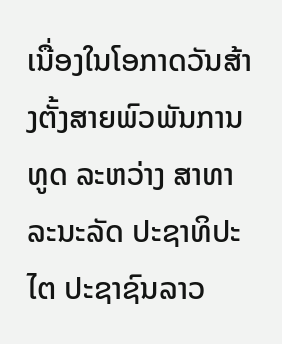ເນື່ອງໃນໂອກາດວັນສ້າງຕັ້ງສາຍພົວພັນການທູດ ລະຫວ່າງ ສາທາລະນະລັດ ປະຊາທິປະໄຕ ປະຊາຊົນລາວ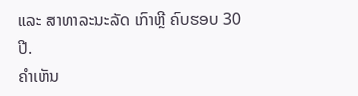ແລະ ສາທາລະນະລັດ ເກົາຫຼີ ຄົບຮອບ 30 ປີ.
ຄໍາເຫັນ